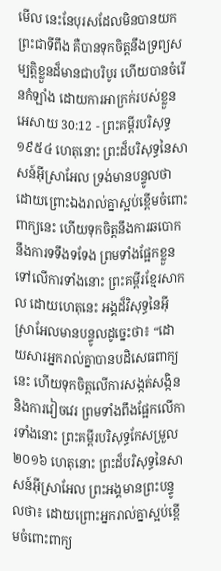មើល នេះនែបុរសដែលមិនបានយកព្រះជាទីពឹង គឺបានទុកចិត្តនឹងទ្រព្យសម្បត្តិខ្លួនដ៏មានជាបរិបូរ ហើយបានចំរើនកំឡាំង ដោយការអាក្រក់របស់ខ្លួន
អេសាយ 30:12 - ព្រះគម្ពីរបរិសុទ្ធ ១៩៥៤ ហេតុនោះ ព្រះដ៏បរិសុទ្ធនៃសាសន៍អ៊ីស្រាអែល ទ្រង់មានបន្ទូលថា ដោយព្រោះឯងរាល់គ្នាស្អប់ខ្ពើមចំពោះពាក្យនេះ ហើយទុកចិត្តនឹងការឆបោក នឹងការទទឹងទទែង ព្រមទាំងផ្អែកខ្លួនទៅលើការទាំងនោះ ព្រះគម្ពីរខ្មែរសាកល ដោយហេតុនេះ អង្គដ៏វិសុទ្ធនៃអ៊ីស្រាអែលមានបន្ទូលដូច្នេះថា៖ “ដោយសារអ្នករាល់គ្នាបានបដិសេធពាក្យនេះ ហើយទុកចិត្តលើការសង្កត់សង្កិន និងការវៀចវេរ ព្រមទាំងពឹងផ្អែកលើការទាំងនោះ ព្រះគម្ពីរបរិសុទ្ធកែសម្រួល ២០១៦ ហេតុនោះ ព្រះដ៏បរិសុទ្ធនៃសាសន៍អ៊ីស្រាអែល ព្រះអង្គមានព្រះបន្ទូលថា៖ ដោយព្រោះអ្នករាល់គ្នាស្អប់ខ្ពើមចំពោះពាក្យ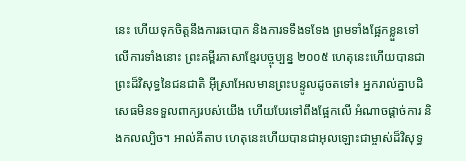នេះ ហើយទុកចិត្តនឹងការឆបោក និងការទទឹងទទែង ព្រមទាំងផ្អែកខ្លួនទៅលើការទាំងនោះ ព្រះគម្ពីរភាសាខ្មែរបច្ចុប្បន្ន ២០០៥ ហេតុនេះហើយបានជាព្រះដ៏វិសុទ្ធនៃជនជាតិ អ៊ីស្រាអែលមានព្រះបន្ទូលដូចតទៅ៖ អ្នករាល់គ្នាបដិសេធមិនទទួលពាក្យរបស់យើង ហើយបែរទៅពឹងផ្អែកលើ អំណាចផ្ដាច់ការ និងកលល្បិច។ អាល់គីតាប ហេតុនេះហើយបានជាអុលឡោះជាម្ចាស់ដ៏វិសុទ្ធ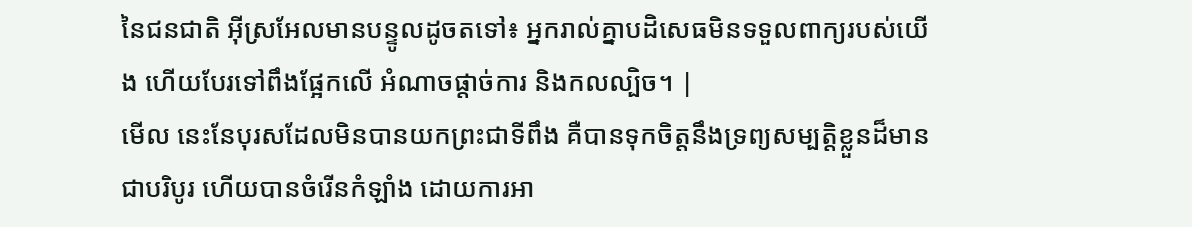នៃជនជាតិ អ៊ីស្រអែលមានបន្ទូលដូចតទៅ៖ អ្នករាល់គ្នាបដិសេធមិនទទួលពាក្យរបស់យើង ហើយបែរទៅពឹងផ្អែកលើ អំណាចផ្ដាច់ការ និងកលល្បិច។ |
មើល នេះនែបុរសដែលមិនបានយកព្រះជាទីពឹង គឺបានទុកចិត្តនឹងទ្រព្យសម្បត្តិខ្លួនដ៏មានជាបរិបូរ ហើយបានចំរើនកំឡាំង ដោយការអា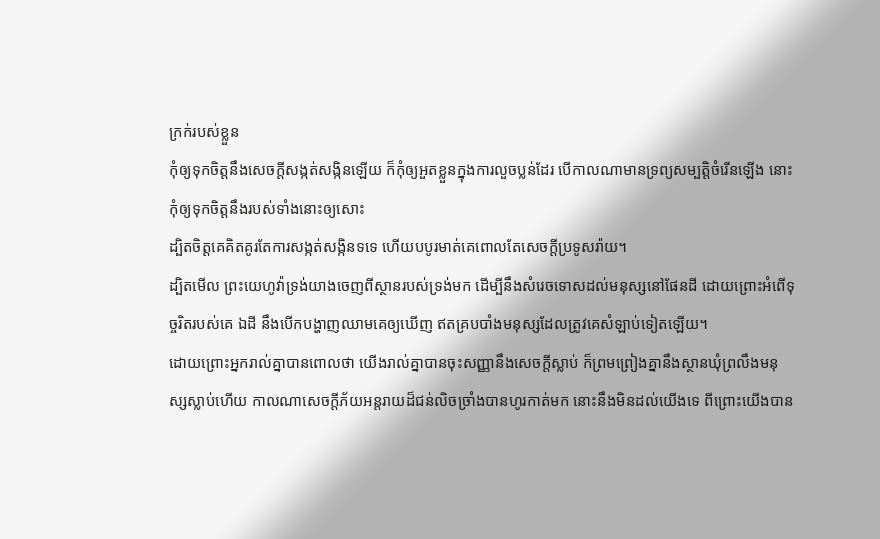ក្រក់របស់ខ្លួន
កុំឲ្យទុកចិត្តនឹងសេចក្ដីសង្កត់សង្កិនឡើយ ក៏កុំឲ្យអួតខ្លួនក្នុងការលួចប្លន់ដែរ បើកាលណាមានទ្រព្យសម្បត្តិចំរើនឡើង នោះកុំឲ្យទុកចិត្តនឹងរបស់ទាំងនោះឲ្យសោះ
ដ្បិតចិត្តគេគិតគូរតែការសង្កត់សង្កិនទទេ ហើយបបូរមាត់គេពោលតែសេចក្ដីប្រទូសរ៉ាយ។
ដ្បិតមើល ព្រះយេហូវ៉ាទ្រង់យាងចេញពីស្ថានរបស់ទ្រង់មក ដើម្បីនឹងសំរេចទោសដល់មនុស្សនៅផែនដី ដោយព្រោះអំពើទុច្ចរិតរបស់គេ ឯដី នឹងបើកបង្ហាញឈាមគេឲ្យឃើញ ឥតគ្របបាំងមនុស្សដែលត្រូវគេសំឡាប់ទៀតឡើយ។
ដោយព្រោះអ្នករាល់គ្នាបានពោលថា យើងរាល់គ្នាបានចុះសញ្ញានឹងសេចក្ដីស្លាប់ ក៏ព្រមព្រៀងគ្នានឹងស្ថានឃុំព្រលឹងមនុស្សស្លាប់ហើយ កាលណាសេចក្ដីភ័យអន្តរាយដ៏ជន់លិចច្រាំងបានហូរកាត់មក នោះនឹងមិនដល់យើងទេ ពីព្រោះយើងបាន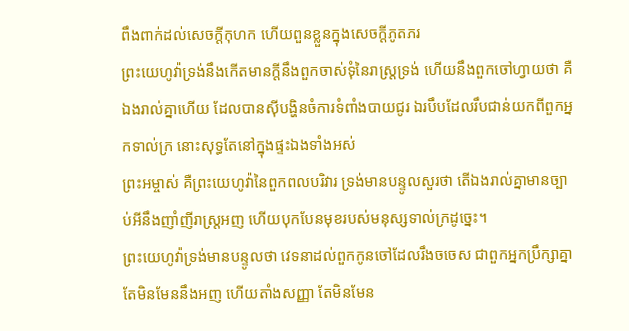ពឹងពាក់ដល់សេចក្ដីកុហក ហើយពួនខ្លួនក្នុងសេចក្ដីភូតភរ
ព្រះយេហូវ៉ាទ្រង់នឹងកើតមានក្តីនឹងពួកចាស់ទុំនៃរាស្ត្រទ្រង់ ហើយនឹងពួកចៅហ្វាយថា គឺឯងរាល់គ្នាហើយ ដែលបានស៊ីបង្ហិនចំការទំពាំងបាយជូរ ឯរបឹបដែលរឹបជាន់យកពីពួកអ្នកទាល់ក្រ នោះសុទ្ធតែនៅក្នុងផ្ទះឯងទាំងអស់
ព្រះអម្ចាស់ គឺព្រះយេហូវ៉ានៃពួកពលបរិវារ ទ្រង់មានបន្ទូលសួរថា តើឯងរាល់គ្នាមានច្បាប់អីនឹងញាំញីរាស្ត្រអញ ហើយបុកបែនមុខរបស់មនុស្សទាល់ក្រដូច្នេះ។
ព្រះយេហូវ៉ាទ្រង់មានបន្ទូលថា វេទនាដល់ពួកកូនចៅដែលរឹងចចេស ជាពួកអ្នកប្រឹក្សាគ្នា តែមិនមែននឹងអញ ហើយតាំងសញ្ញា តែមិនមែន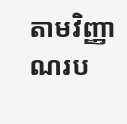តាមវិញ្ញាណរប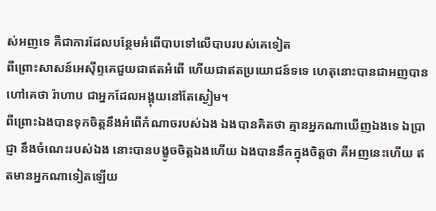ស់អញទេ គឺជាការដែលបន្ថែមអំពើបាបទៅលើបាបរបស់គេទៀត
ពីព្រោះសាសន៍អេស៊ីព្ទគេជួយជាឥតអំពើ ហើយជាឥតប្រយោជន៍ទទេ ហេតុនោះបានជាអញបានហៅគេថា រ៉ាហាប ជាអ្នកដែលអង្គុយនៅតែស្ងៀម។
ពីព្រោះឯងបានទុកចិត្តនឹងអំពើកំណាចរបស់ឯង ឯងបានគិតថា គ្មានអ្នកណាឃើញឯងទេ ឯប្រាជ្ញា នឹងចំណេះរបស់ឯង នោះបានបង្ខូចចិត្តឯងហើយ ឯងបាននឹកក្នុងចិត្តថា គឺអញនេះហើយ ឥតមានអ្នកណាទៀតឡើយ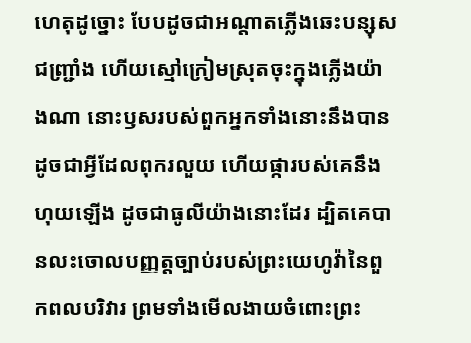ហេតុដូច្នោះ បែបដូចជាអណ្តាតភ្លើងឆេះបន្សុសជញ្ជ្រាំង ហើយស្មៅក្រៀមស្រុតចុះក្នុងភ្លើងយ៉ាងណា នោះឫសរបស់ពួកអ្នកទាំងនោះនឹងបានដូចជាអ្វីដែលពុករលួយ ហើយផ្ការបស់គេនឹងហុយឡើង ដូចជាធូលីយ៉ាងនោះដែរ ដ្បិតគេបានលះចោលបញ្ញត្តច្បាប់របស់ព្រះយេហូវ៉ានៃពួកពលបរិវារ ព្រមទាំងមើលងាយចំពោះព្រះ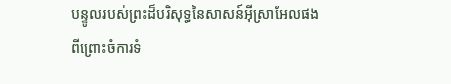បន្ទូលរបស់ព្រះដ៏បរិសុទ្ធនៃសាសន៍អ៊ីស្រាអែលផង
ពីព្រោះចំការទំ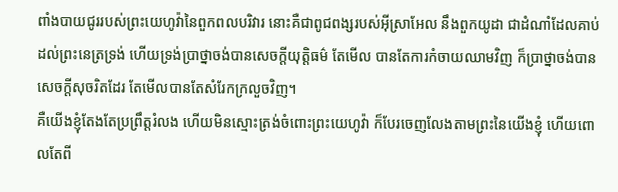ពាំងបាយជូររបស់ព្រះយេហូវ៉ានៃពួកពលបរិវារ នោះគឺជាពូជពង្សរបស់អ៊ីស្រាអែល នឹងពួកយូដា ជាដំណាំដែលគាប់ដល់ព្រះនេត្រទ្រង់ ហើយទ្រង់ប្រាថ្នាចង់បានសេចក្ដីយុត្តិធម៌ តែមើល បានតែការកំចាយឈាមវិញ ក៏ប្រាថ្នាចង់បានសេចក្ដីសុចរិតដែរ តែមើលបានតែសំរែកក្រលួចវិញ។
គឺយើងខ្ញុំតែងតែប្រព្រឹត្តរំលង ហើយមិនស្មោះត្រង់ចំពោះព្រះយេហូវ៉ា ក៏បែរចេញលែងតាមព្រះនៃយើងខ្ញុំ ហើយពោលតែពី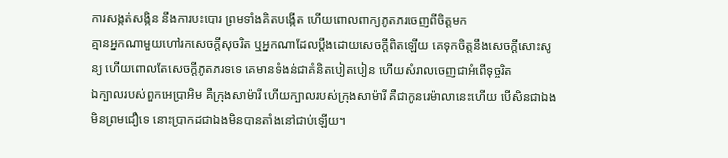ការសង្កត់សង្កិន នឹងការបះបោរ ព្រមទាំងគិតបង្កើត ហើយពោលពាក្យភូតភរចេញពីចិត្តមក
គ្មានអ្នកណាមួយហៅរកសេចក្ដីសុចរិត ឬអ្នកណាដែលប្តឹងដោយសេចក្ដីពិតឡើយ គេទុកចិត្តនឹងសេចក្ដីសោះសូន្យ ហើយពោលតែសេចក្ដីភូតភរទទេ គេមានទំងន់ជាគំនិតបៀតបៀន ហើយសំរាលចេញជាអំពើទុច្ចរិត
ឯក្បាលរបស់ពួកអេប្រាអិម គឺក្រុងសាម៉ារី ហើយក្បាលរបស់ក្រុងសាម៉ារី គឺជាកូនរេម៉ាលានេះហើយ បើសិនជាឯងមិនព្រមជឿទេ នោះប្រាកដជាឯងមិនបានតាំងនៅជាប់ឡើយ។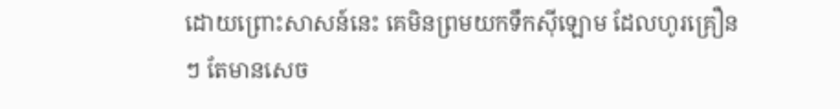ដោយព្រោះសាសន៍នេះ គេមិនព្រមយកទឹកស៊ីឡោម ដែលហូរគ្រឿនៗ តែមានសេច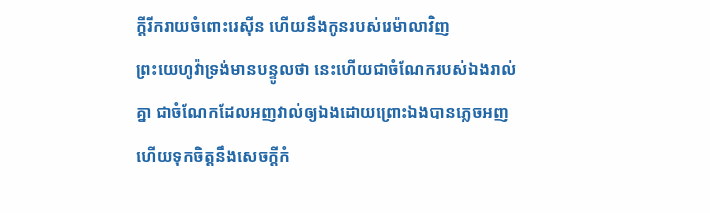ក្ដីរីករាយចំពោះរេស៊ីន ហើយនឹងកូនរបស់រេម៉ាលាវិញ
ព្រះយេហូវ៉ាទ្រង់មានបន្ទូលថា នេះហើយជាចំណែករបស់ឯងរាល់គ្នា ជាចំណែកដែលអញវាល់ឲ្យឯងដោយព្រោះឯងបានភ្លេចអញ ហើយទុកចិត្តនឹងសេចក្ដីកំ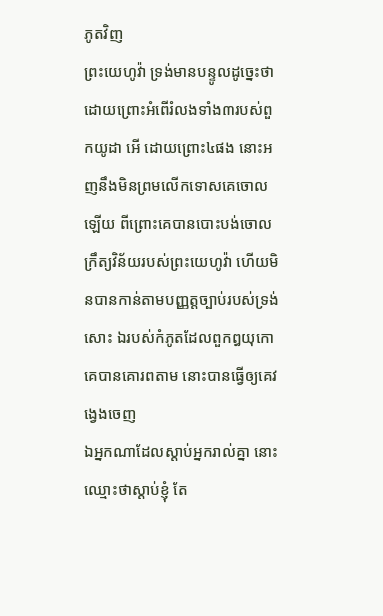ភូតវិញ
ព្រះយេហូវ៉ា ទ្រង់មានបន្ទូលដូច្នេះថា ដោយព្រោះអំពើរំលងទាំង៣របស់ពួកយូដា អើ ដោយព្រោះ៤ផង នោះអញនឹងមិនព្រមលើកទោសគេចោលឡើយ ពីព្រោះគេបានបោះបង់ចោលក្រឹត្យវិន័យរបស់ព្រះយេហូវ៉ា ហើយមិនបានកាន់តាមបញ្ញត្តច្បាប់របស់ទ្រង់សោះ ឯរបស់កំភូតដែលពួកឰយុកោគេបានគោរពតាម នោះបានធ្វើឲ្យគេវង្វេងចេញ
ឯអ្នកណាដែលស្តាប់អ្នករាល់គ្នា នោះឈ្មោះថាស្តាប់ខ្ញុំ តែ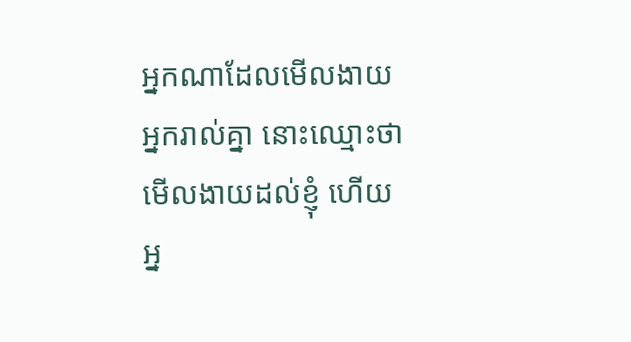អ្នកណាដែលមើលងាយអ្នករាល់គ្នា នោះឈ្មោះថាមើលងាយដល់ខ្ញុំ ហើយអ្ន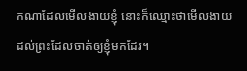កណាដែលមើលងាយខ្ញុំ នោះក៏ឈ្មោះថាមើលងាយ ដល់ព្រះដែលចាត់ឲ្យខ្ញុំមកដែរ។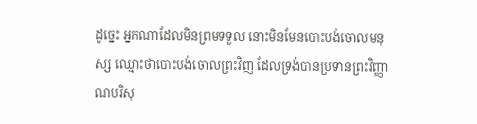ដូច្នេះ អ្នកណាដែលមិនព្រមទទួល នោះមិនមែនបោះបង់ចោលមនុស្ស ឈ្មោះថាបោះបង់ចោលព្រះវិញ ដែលទ្រង់បានប្រទានព្រះវិញ្ញាណបរិសុ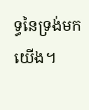ទ្ធនៃទ្រង់មកយើង។